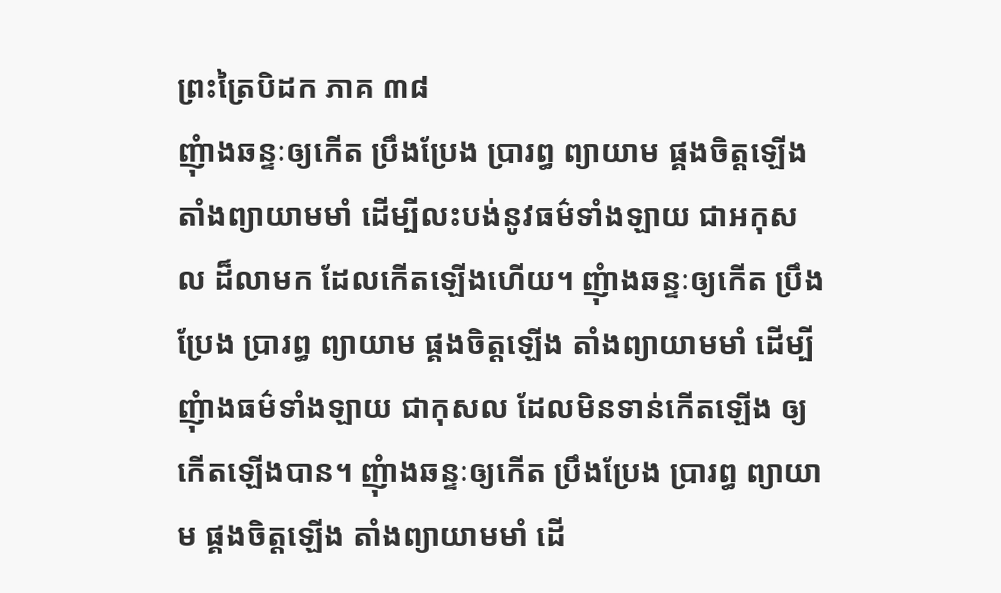ព្រះត្រៃបិដក ភាគ ៣៨
ញុំាងឆន្ទៈឲ្យកើត ប្រឹងប្រែង ប្រារព្ធ ព្យាយាម ផ្គងចិត្តឡើង តាំងព្យាយាមមាំ ដើម្បីលះបង់នូវធម៌ទាំងឡាយ ជាអកុសល ដ៏លាមក ដែលកើតឡើងហើយ។ ញុំាងឆន្ទៈឲ្យកើត ប្រឹងប្រែង ប្រារព្ធ ព្យាយាម ផ្គងចិត្តឡើង តាំងព្យាយាមមាំ ដើម្បីញុំាងធម៌ទាំងឡាយ ជាកុសល ដែលមិនទាន់កើតឡើង ឲ្យកើតឡើងបាន។ ញុំាងឆន្ទៈឲ្យកើត ប្រឹងប្រែង ប្រារព្ធ ព្យាយាម ផ្គងចិត្តឡើង តាំងព្យាយាមមាំ ដើ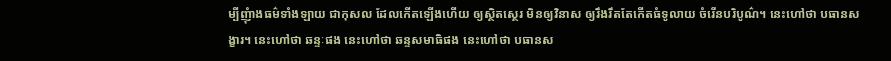ម្បីញុំាងធម៌ទាំងឡាយ ជាកុសល ដែលកើតឡើងហើយ ឲ្យស្ថិតស្ថេរ មិនឲ្យវិនាស ឲ្យរឹងរឹតតែកើតធំទូលាយ ចំរើនបរិបូណ៌។ នេះហៅថា បធានសង្ខារ។ នេះហៅថា ឆន្ទៈផង នេះហៅថា ឆន្ទសមាធិផង នេះហៅថា បធានស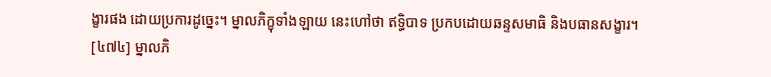ង្ខារផង ដោយប្រការដូច្នេះ។ ម្នាលភិក្ខុទាំងឡាយ នេះហៅថា ឥទ្ធិបាទ ប្រកបដោយឆន្ទសមាធិ និងបធានសង្ខារ។
[៤៧៤] ម្នាលភិ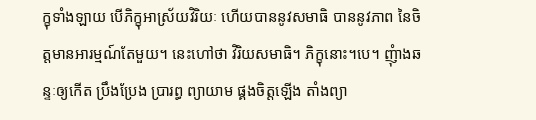ក្ខុទាំងឡាយ បើភិក្ខុអាស្រ័យវិរិយៈ ហើយបាននូវសមាធិ បាននូវភាព នៃចិត្តមានអារម្មណ៍តែមួយ។ នេះហៅថា វិរិយសមាធិ។ ភិក្ខុនោះ។បេ។ ញុំាងឆន្ទៈឲ្យកើត ប្រឹងប្រែង ប្រារព្ធ ព្យាយាម ផ្គងចិត្តឡើង តាំងព្យា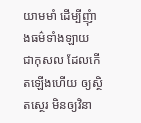យាមមាំ ដើម្បីញុំាងធម៌ទាំងឡាយ ជាកុសល ដែលកើតឡើងហើយ ឲ្យស្ថិតស្ថេរ មិនឲ្យវិនា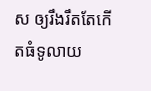ស ឲ្យរឹងរឹតតែកើតធំទូលាយ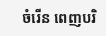ចំរើន ពេញបរិ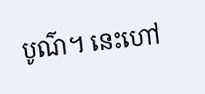បូណ៌។ នេះហៅ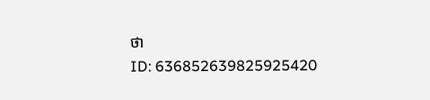ថា
ID: 636852639825925420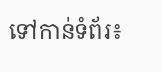ទៅកាន់ទំព័រ៖